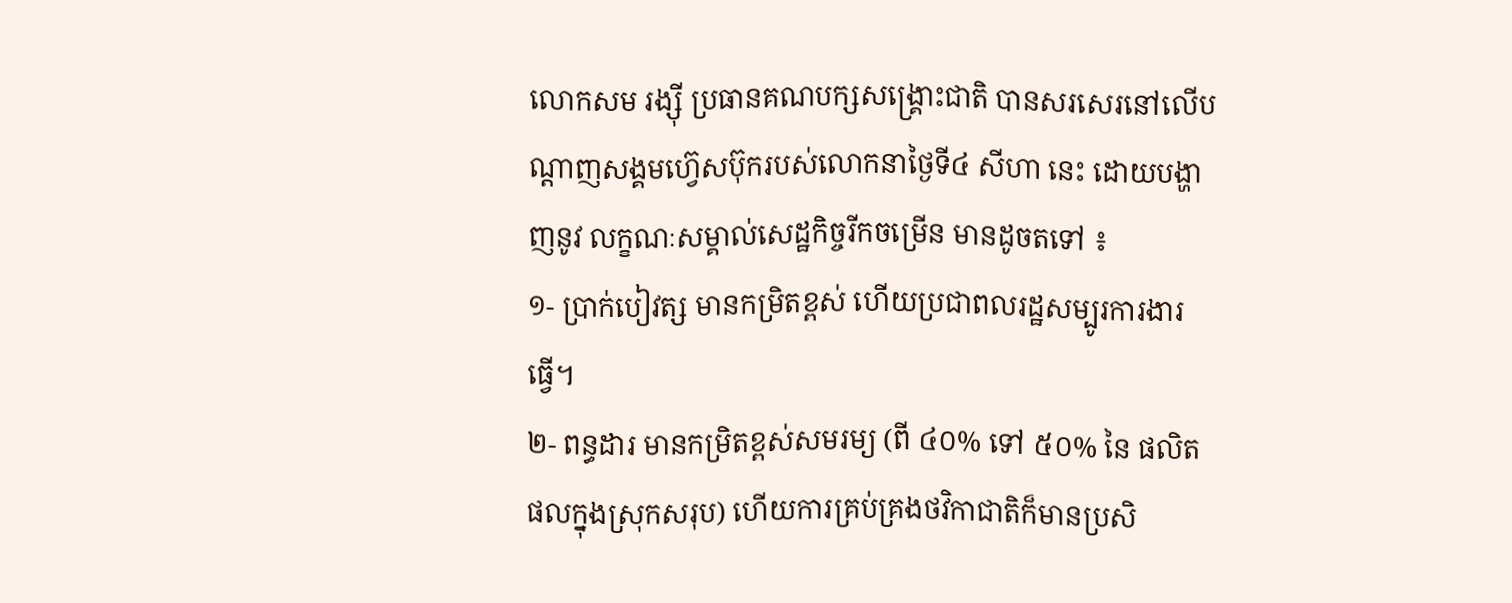លោកសម រង្ស៊ី ប្រធានគណបក្សសង្គ្រោះជាតិ បានសរសេរនៅលើបណ្ដាញសង្គមហ្វ៊េសប៊ុករបស់លោកនាថ្ងៃទី៤ សីហា នេះ ដោយបង្ហាញនូវ លក្ខណៈសម្គាល់សេដ្ឋកិច្ចរីកចម្រើន មានដូចតទៅ ៖
១- ប្រាក់បៀវត្ស មានកម្រិតខ្ពស់ ហើយប្រជាពលរដ្ឋសម្បូរការងារធ្វើ។
២- ពន្ធដារ មានកម្រិតខ្ពស់សមរម្យ (ពី ៤០% ទៅ ៥០% នៃ ផលិតផលក្នុងស្រុកសរុប) ហើយការគ្រប់គ្រងថវិកាជាតិក៏មានប្រសិ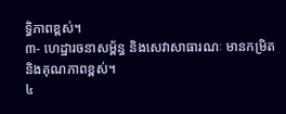ទ្ធិភាពខ្ពស់។
៣- ហេដ្ឋារចនាសម្ព័ន្ធ និងសេវាសាធារណៈ មានកម្រិតនិងគុណភាពខ្ពស់។
៤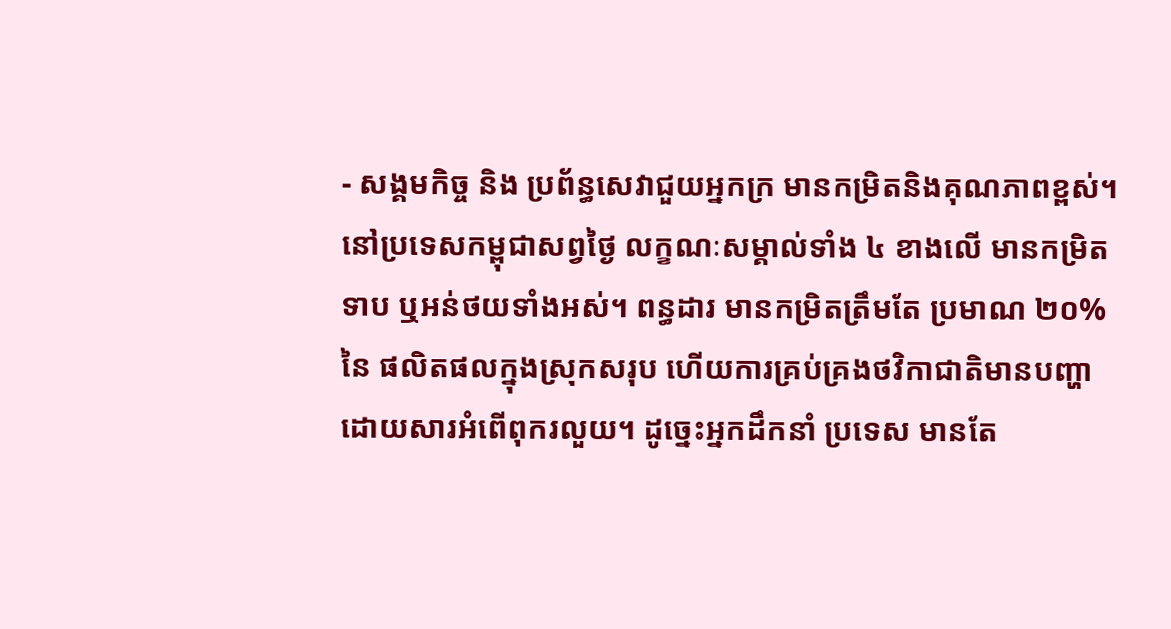- សង្គមកិច្ច និង ប្រព័ន្ធសេវាជួយអ្នកក្រ មានកម្រិតនិងគុណភាពខ្ពស់។
នៅប្រទេសកម្ពុជាសព្វថ្ងៃ លក្ខណៈសម្គាល់ទាំង ៤ ខាងលើ មានកម្រិតទាប ឬអន់ថយទាំងអស់។ ពន្ធដារ មានកម្រិតត្រឹមតែ ប្រមាណ ២០% នៃ ផលិតផលក្នុងស្រុកសរុប ហើយការគ្រប់គ្រងថវិកាជាតិមានបញ្ហា ដោយសារអំពើពុករលួយ។ ដូច្នេះអ្នកដឹកនាំ ប្រទេស មានតែ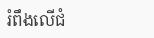រំពឹងលើជំ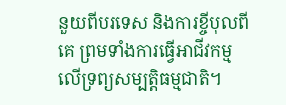នួយពីបរទេស និងការខ្ចីបុលពីគេ ព្រមទាំងការធ្វើអាជីវកម្មលើទ្រព្យសម្បត្តិធម្មជាតិ។